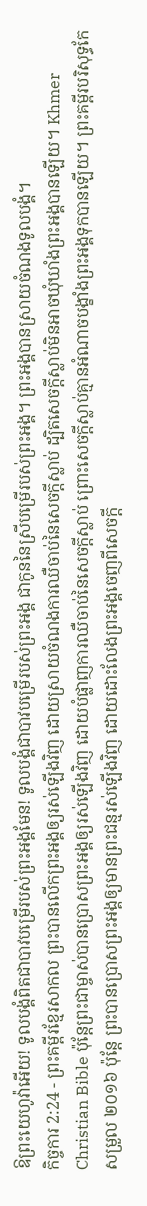ឱព្រះយេហូវ៉ាអើយ! ទូលបង្គំពិតជាបាវបម្រើរបស់ព្រះអង្គមែន! ទូលបង្គំជាបាវបម្រើរបស់ព្រះអង្គ ជាកូននៃស្រីបម្រើរបស់ព្រះអង្គ។ ព្រះអង្គបានស្រាយចំណងទូលបង្គំ។
កិច្ចការ 2:24 - ព្រះគម្ពីរខ្មែរសាកល ព្រះបានលើកព្រះអង្គឲ្យរស់ឡើងវិញ ដោយស្រាយចំណងការឈឺចាប់នៃសេចក្ដីស្លាប់ ដ្បិតសេចក្ដីស្លាប់មិនអាចឃុំឃាំងព្រះអង្គបានឡើយ។ Khmer Christian Bible ប៉ុន្ដែព្រះជាម្ចាស់បានប្រោសព្រះអង្គឲ្យរស់ឡើងវិញ ដោយបំផ្លាញការឈឺចាប់នៃសេចក្ដីស្លាប់ ព្រោះសេចក្ដីស្លាប់គ្មានអំណាចបង្ខាំងព្រះអង្គទុកបានឡើយ។ ព្រះគម្ពីរបរិសុទ្ធកែសម្រួល ២០១៦ ប៉ុន្តែ ព្រះបានប្រោសព្រះអង្គឲ្យមានព្រះជន្មរស់ឡើងវិញ ដោយដោះលែងព្រះអង្គចេញពីសេចក្តី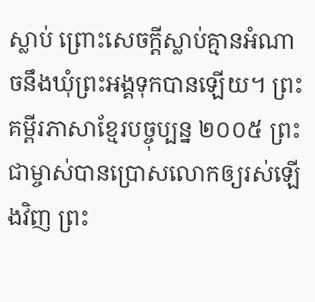ស្លាប់ ព្រោះសេចក្តីស្លាប់គ្មានអំណាចនឹងឃុំព្រះអង្គទុកបានឡើយ។ ព្រះគម្ពីរភាសាខ្មែរបច្ចុប្បន្ន ២០០៥ ព្រះជាម្ចាស់បានប្រោសលោកឲ្យរស់ឡើងវិញ ព្រះ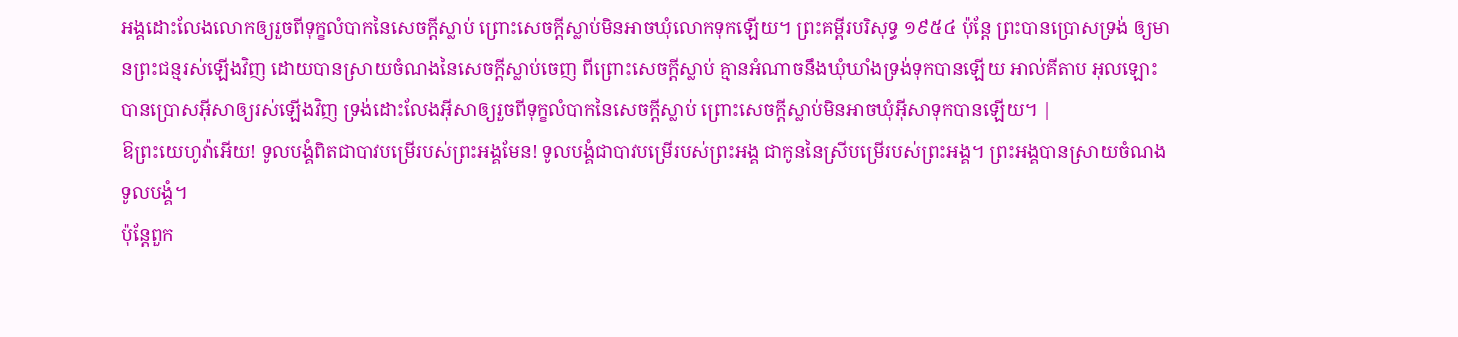អង្គដោះលែងលោកឲ្យរួចពីទុក្ខលំបាកនៃសេចក្ដីស្លាប់ ព្រោះសេចក្ដីស្លាប់មិនអាចឃុំលោកទុកឡើយ។ ព្រះគម្ពីរបរិសុទ្ធ ១៩៥៤ ប៉ុន្តែ ព្រះបានប្រោសទ្រង់ ឲ្យមានព្រះជន្មរស់ឡើងវិញ ដោយបានស្រាយចំណងនៃសេចក្ដីស្លាប់ចេញ ពីព្រោះសេចក្ដីស្លាប់ គ្មានអំណាចនឹងឃុំឃាំងទ្រង់ទុកបានឡើយ អាល់គីតាប អុលឡោះបានប្រោសអ៊ីសាឲ្យរស់ឡើងវិញ ទ្រង់ដោះលែងអ៊ីសាឲ្យរួចពីទុក្ខលំបាកនៃសេចក្ដីស្លាប់ ព្រោះសេចក្ដីស្លាប់មិនអាចឃុំអ៊ីសាទុកបានឡើយ។ |
ឱព្រះយេហូវ៉ាអើយ! ទូលបង្គំពិតជាបាវបម្រើរបស់ព្រះអង្គមែន! ទូលបង្គំជាបាវបម្រើរបស់ព្រះអង្គ ជាកូននៃស្រីបម្រើរបស់ព្រះអង្គ។ ព្រះអង្គបានស្រាយចំណងទូលបង្គំ។
ប៉ុន្តែពួក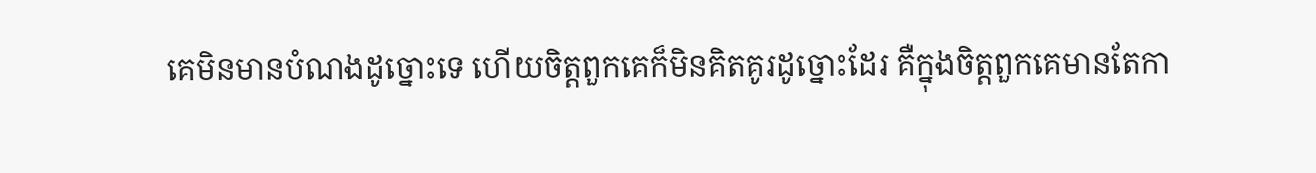គេមិនមានបំណងដូច្នោះទេ ហើយចិត្តពួកគេក៏មិនគិតគូរដូច្នោះដែរ គឺក្នុងចិត្តពួកគេមានតែកា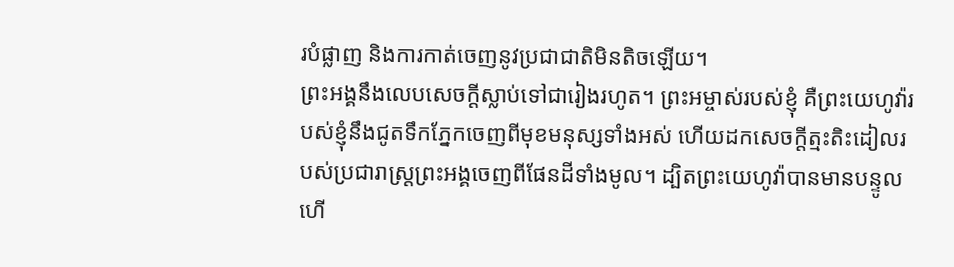របំផ្លាញ និងការកាត់ចេញនូវប្រជាជាតិមិនតិចឡើយ។
ព្រះអង្គនឹងលេបសេចក្ដីស្លាប់ទៅជារៀងរហូត។ ព្រះអម្ចាស់របស់ខ្ញុំ គឺព្រះយេហូវ៉ារបស់ខ្ញុំនឹងជូតទឹកភ្នែកចេញពីមុខមនុស្សទាំងអស់ ហើយដកសេចក្ដីត្មះតិះដៀលរបស់ប្រជារាស្ត្រព្រះអង្គចេញពីផែនដីទាំងមូល។ ដ្បិតព្រះយេហូវ៉ាបានមានបន្ទូលហើ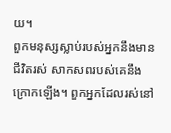យ។
ពួកមនុស្សស្លាប់របស់អ្នកនឹងមានជីវិតរស់ សាកសពរបស់គេនឹងក្រោកឡើង។ ពួកអ្នកដែលរស់នៅ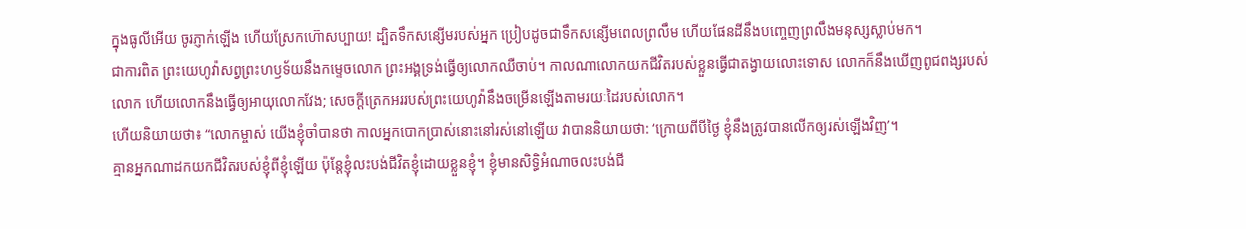ក្នុងធូលីអើយ ចូរភ្ញាក់ឡើង ហើយស្រែកហ៊ោសប្បាយ! ដ្បិតទឹកសន្សើមរបស់អ្នក ប្រៀបដូចជាទឹកសន្សើមពេលព្រលឹម ហើយផែនដីនឹងបញ្ចេញព្រលឹងមនុស្សស្លាប់មក។
ជាការពិត ព្រះយេហូវ៉ាសព្វព្រះហឫទ័យនឹងកម្ទេចលោក ព្រះអង្គទ្រង់ធ្វើឲ្យលោកឈឺចាប់។ កាលណាលោកយកជីវិតរបស់ខ្លួនធ្វើជាតង្វាយលោះទោស លោកក៏នឹងឃើញពូជពង្សរបស់លោក ហើយលោកនឹងធ្វើឲ្យអាយុលោកវែង; សេចក្ដីត្រេកអររបស់ព្រះយេហូវ៉ានឹងចម្រើនឡើងតាមរយៈដៃរបស់លោក។
ហើយនិយាយថា៖ “លោកម្ចាស់ យើងខ្ញុំចាំបានថា កាលអ្នកបោកប្រាស់នោះនៅរស់នៅឡើយ វាបាននិយាយថា: ‘ក្រោយពីបីថ្ងៃ ខ្ញុំនឹងត្រូវបានលើកឲ្យរស់ឡើងវិញ’។
គ្មានអ្នកណាដកយកជីវិតរបស់ខ្ញុំពីខ្ញុំឡើយ ប៉ុន្តែខ្ញុំលះបង់ជីវិតខ្ញុំដោយខ្លួនខ្ញុំ។ ខ្ញុំមានសិទ្ធិអំណាចលះបង់ជី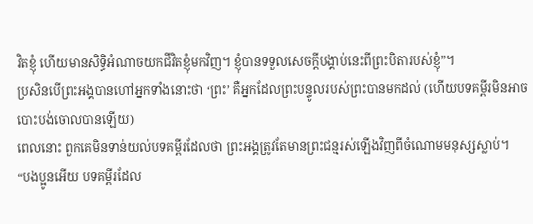វិតខ្ញុំ ហើយមានសិទ្ធិអំណាចយកជីវិតខ្ញុំមកវិញ។ ខ្ញុំបានទទួលសេចក្ដីបង្គាប់នេះពីព្រះបិតារបស់ខ្ញុំ”។
ប្រសិនបើព្រះអង្គបានហៅអ្នកទាំងនោះថា ‘ព្រះ’ គឺអ្នកដែលព្រះបន្ទូលរបស់ព្រះបានមកដល់ (ហើយបទគម្ពីរមិនអាចបោះបង់ចោលបានឡើយ)
ពេលនោះ ពួកគេមិនទាន់យល់បទគម្ពីរដែលថា ព្រះអង្គត្រូវតែមានព្រះជន្មរស់ឡើងវិញពីចំណោមមនុស្សស្លាប់។
“បងប្អូនអើយ បទគម្ពីរដែល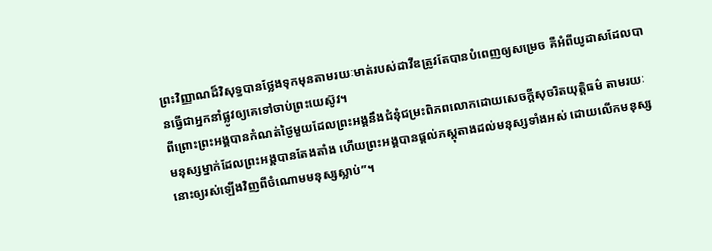ព្រះវិញ្ញាណដ៏វិសុទ្ធបានថ្លែងទុកមុនតាមរយៈមាត់របស់ដាវីឌត្រូវតែបានបំពេញឲ្យសម្រេច គឺអំពីយូដាសដែលបានធ្វើជាអ្នកនាំផ្លូវឲ្យគេទៅចាប់ព្រះយេស៊ូវ។
ពីព្រោះព្រះអង្គបានកំណត់ថ្ងៃមួយដែលព្រះអង្គនឹងជំនុំជម្រះពិភពលោកដោយសេចក្ដីសុចរិតយុត្តិធម៌ តាមរយៈមនុស្សម្នាក់ដែលព្រះអង្គបានតែងតាំង ហើយព្រះអង្គបានផ្ដល់ភស្តុតាងដល់មនុស្សទាំងអស់ ដោយលើកមនុស្សនោះឲ្យរស់ឡើងវិញពីចំណោមមនុស្សស្លាប់”។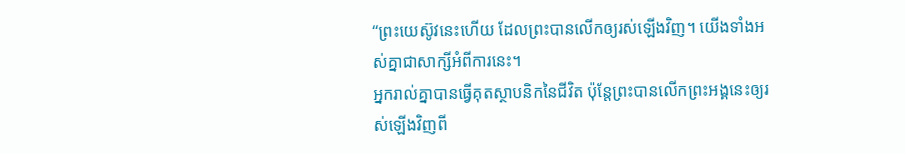“ព្រះយេស៊ូវនេះហើយ ដែលព្រះបានលើកឲ្យរស់ឡើងវិញ។ យើងទាំងអស់គ្នាជាសាក្សីអំពីការនេះ។
អ្នករាល់គ្នាបានធ្វើគុតស្ថាបនិកនៃជីវិត ប៉ុន្តែព្រះបានលើកព្រះអង្គនេះឲ្យរស់ឡើងវិញពី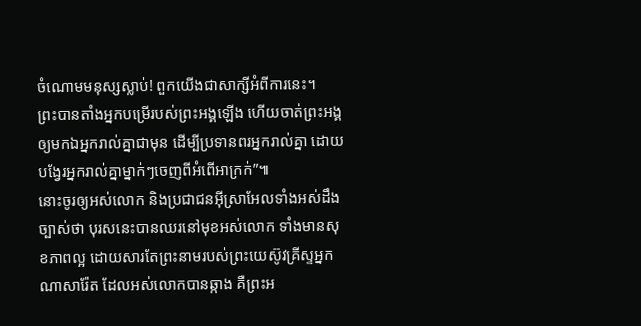ចំណោមមនុស្សស្លាប់! ពួកយើងជាសាក្សីអំពីការនេះ។
ព្រះបានតាំងអ្នកបម្រើរបស់ព្រះអង្គឡើង ហើយចាត់ព្រះអង្គឲ្យមកឯអ្នករាល់គ្នាជាមុន ដើម្បីប្រទានពរអ្នករាល់គ្នា ដោយបង្វែរអ្នករាល់គ្នាម្នាក់ៗចេញពីអំពើអាក្រក់”៕
នោះចូរឲ្យអស់លោក និងប្រជាជនអ៊ីស្រាអែលទាំងអស់ដឹងច្បាស់ថា បុរសនេះបានឈរនៅមុខអស់លោក ទាំងមានសុខភាពល្អ ដោយសារតែព្រះនាមរបស់ព្រះយេស៊ូវគ្រីស្ទអ្នកណាសារ៉ែត ដែលអស់លោកបានឆ្កាង គឺព្រះអ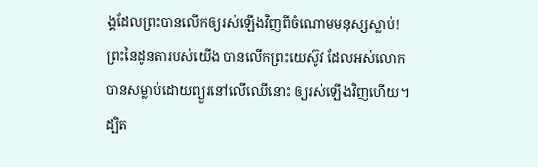ង្គដែលព្រះបានលើកឲ្យរស់ឡើងវិញពីចំណោមមនុស្សស្លាប់!
ព្រះនៃដូនតារបស់យើង បានលើកព្រះយេស៊ូវ ដែលអស់លោកបានសម្លាប់ដោយព្យួរនៅលើឈើនោះ ឲ្យរស់ឡើងវិញហើយ។
ដ្បិត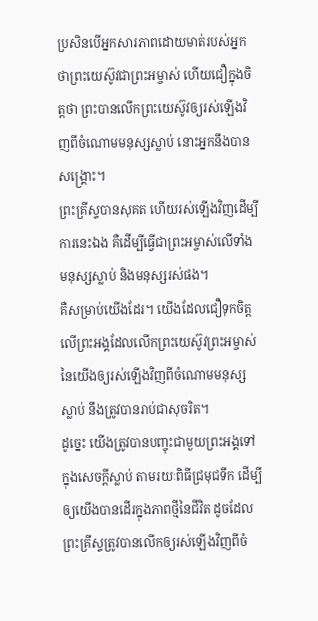ប្រសិនបើអ្នកសារភាពដោយមាត់របស់អ្នកថាព្រះយេស៊ូវជាព្រះអម្ចាស់ ហើយជឿក្នុងចិត្តថា ព្រះបានលើកព្រះយេស៊ូវឲ្យរស់ឡើងវិញពីចំណោមមនុស្សស្លាប់ នោះអ្នកនឹងបានសង្គ្រោះ។
ព្រះគ្រីស្ទបានសុគត ហើយរស់ឡើងវិញដើម្បីការនេះឯង គឺដើម្បីធ្វើជាព្រះអម្ចាស់លើទាំងមនុស្សស្លាប់ និងមនុស្សរស់ផង។
គឺសម្រាប់យើងដែរ។ យើងដែលជឿទុកចិត្តលើព្រះអង្គដែលលើកព្រះយេស៊ូវព្រះអម្ចាស់នៃយើងឲ្យរស់ឡើងវិញពីចំណោមមនុស្សស្លាប់ នឹងត្រូវបានរាប់ជាសុចរិត។
ដូច្នេះ យើងត្រូវបានបញ្ចុះជាមួយព្រះអង្គទៅក្នុងសេចក្ដីស្លាប់ តាមរយៈពិធីជ្រមុជទឹក ដើម្បីឲ្យយើងបានដើរក្នុងភាពថ្មីនៃជីវិត ដូចដែលព្រះគ្រីស្ទត្រូវបានលើកឲ្យរស់ឡើងវិញពីចំ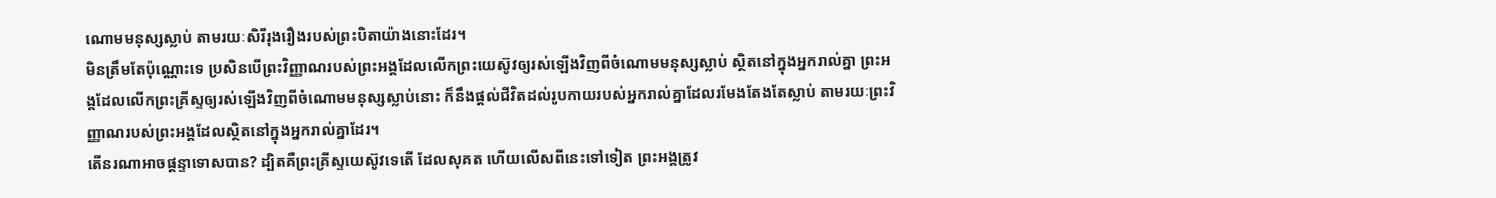ណោមមនុស្សស្លាប់ តាមរយៈសិរីរុងរឿងរបស់ព្រះបិតាយ៉ាងនោះដែរ។
មិនត្រឹមតែប៉ុណ្ណោះទេ ប្រសិនបើព្រះវិញ្ញាណរបស់ព្រះអង្គដែលលើកព្រះយេស៊ូវឲ្យរស់ឡើងវិញពីចំណោមមនុស្សស្លាប់ ស្ថិតនៅក្នុងអ្នករាល់គ្នា ព្រះអង្គដែលលើកព្រះគ្រីស្ទឲ្យរស់ឡើងវិញពីចំណោមមនុស្សស្លាប់នោះ ក៏នឹងផ្ដល់ជីវិតដល់រូបកាយរបស់អ្នករាល់គ្នាដែលរមែងតែងតែស្លាប់ តាមរយៈព្រះវិញ្ញាណរបស់ព្រះអង្គដែលស្ថិតនៅក្នុងអ្នករាល់គ្នាដែរ។
តើនរណាអាចផ្ដន្ទាទោសបាន? ដ្បិតគឺព្រះគ្រីស្ទយេស៊ូវទេតើ ដែលសុគត ហើយលើសពីនេះទៅទៀត ព្រះអង្គត្រូវ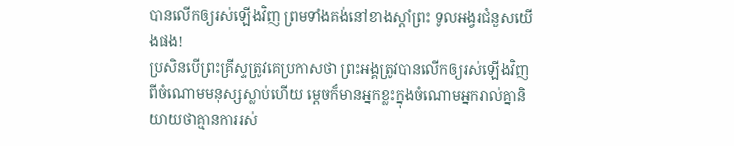បានលើកឲ្យរស់ឡើងវិញ ព្រមទាំងគង់នៅខាងស្ដាំព្រះ ទូលអង្វរជំនួសយើងផង!
ប្រសិនបើព្រះគ្រីស្ទត្រូវគេប្រកាសថា ព្រះអង្គត្រូវបានលើកឲ្យរស់ឡើងវិញពីចំណោមមនុស្សស្លាប់ហើយ ម្ដេចក៏មានអ្នកខ្លះក្នុងចំណោមអ្នករាល់គ្នានិយាយថាគ្មានការរស់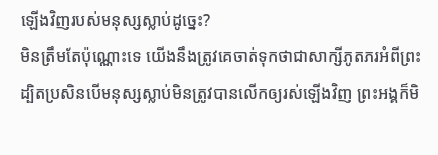ឡើងវិញរបស់មនុស្សស្លាប់ដូច្នេះ?
មិនត្រឹមតែប៉ុណ្ណោះទេ យើងនឹងត្រូវគេចាត់ទុកថាជាសាក្សីភូតភរអំពីព្រះ ដ្បិតប្រសិនបើមនុស្សស្លាប់មិនត្រូវបានលើកឲ្យរស់ឡើងវិញ ព្រះអង្គក៏មិ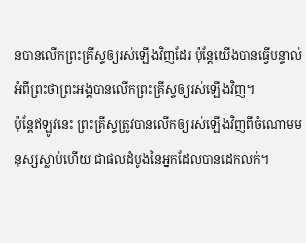នបានលើកព្រះគ្រីស្ទឲ្យរស់ឡើងវិញដែរ ប៉ុន្តែយើងបានធ្វើបន្ទាល់អំពីព្រះថាព្រះអង្គបានលើកព្រះគ្រីស្ទឲ្យរស់ឡើងវិញ។
ប៉ុន្តែឥឡូវនេះ ព្រះគ្រីស្ទត្រូវបានលើកឲ្យរស់ឡើងវិញពីចំណោមមនុស្សស្លាប់ហើយ ជាផលដំបូងនៃអ្នកដែលបានដេកលក់។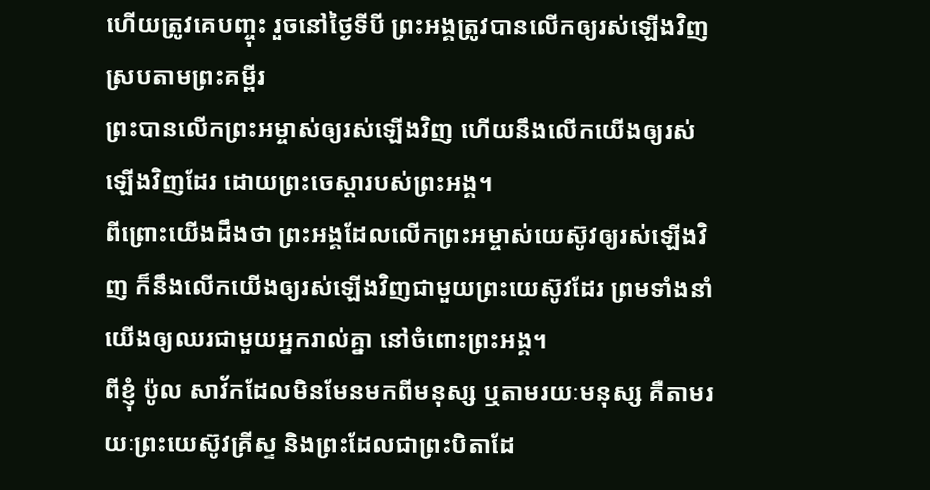ហើយត្រូវគេបញ្ចុះ រួចនៅថ្ងៃទីបី ព្រះអង្គត្រូវបានលើកឲ្យរស់ឡើងវិញ ស្របតាមព្រះគម្ពីរ
ព្រះបានលើកព្រះអម្ចាស់ឲ្យរស់ឡើងវិញ ហើយនឹងលើកយើងឲ្យរស់ឡើងវិញដែរ ដោយព្រះចេស្ដារបស់ព្រះអង្គ។
ពីព្រោះយើងដឹងថា ព្រះអង្គដែលលើកព្រះអម្ចាស់យេស៊ូវឲ្យរស់ឡើងវិញ ក៏នឹងលើកយើងឲ្យរស់ឡើងវិញជាមួយព្រះយេស៊ូវដែរ ព្រមទាំងនាំយើងឲ្យឈរជាមួយអ្នករាល់គ្នា នៅចំពោះព្រះអង្គ។
ពីខ្ញុំ ប៉ូល សាវ័កដែលមិនមែនមកពីមនុស្ស ឬតាមរយៈមនុស្ស គឺតាមរយៈព្រះយេស៊ូវគ្រីស្ទ និងព្រះដែលជាព្រះបិតាដែ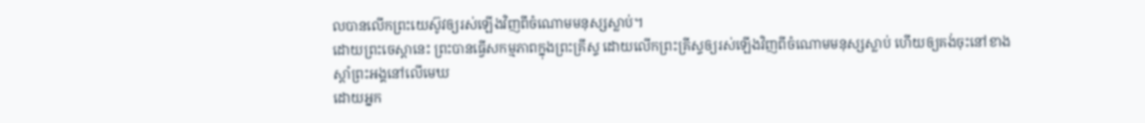លបានលើកព្រះយេស៊ូវឲ្យរស់ឡើងវិញពីចំណោមមនុស្សស្លាប់។
ដោយព្រះចេស្ដានេះ ព្រះបានធ្វើសកម្មភាពក្នុងព្រះគ្រីស្ទ ដោយលើកព្រះគ្រីស្ទឲ្យរស់ឡើងវិញពីចំណោមមនុស្សស្លាប់ ហើយឲ្យគង់ចុះនៅខាងស្ដាំព្រះអង្គនៅលើមេឃ
ដោយអ្នក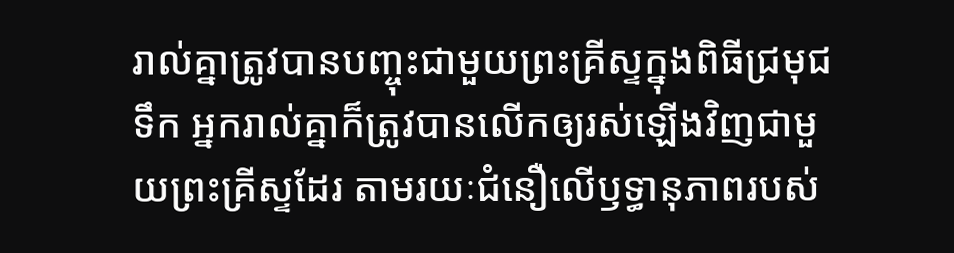រាល់គ្នាត្រូវបានបញ្ចុះជាមួយព្រះគ្រីស្ទក្នុងពិធីជ្រមុជទឹក អ្នករាល់គ្នាក៏ត្រូវបានលើកឲ្យរស់ឡើងវិញជាមួយព្រះគ្រីស្ទដែរ តាមរយៈជំនឿលើឫទ្ធានុភាពរបស់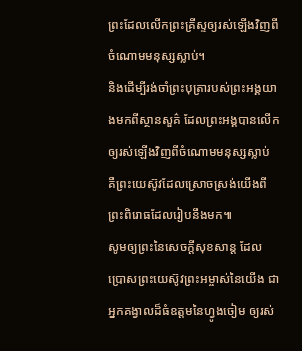ព្រះដែលលើកព្រះគ្រីស្ទឲ្យរស់ឡើងវិញពីចំណោមមនុស្សស្លាប់។
និងដើម្បីរង់ចាំព្រះបុត្រារបស់ព្រះអង្គយាងមកពីស្ថានសួគ៌ ដែលព្រះអង្គបានលើកឲ្យរស់ឡើងវិញពីចំណោមមនុស្សស្លាប់ គឺព្រះយេស៊ូវដែលស្រោចស្រង់យើងពីព្រះពិរោធដែលរៀបនឹងមក៕
សូមឲ្យព្រះនៃសេចក្ដីសុខសាន្ត ដែលប្រោសព្រះយេស៊ូវព្រះអម្ចាស់នៃយើង ជាអ្នកគង្វាលដ៏ធំឧត្ដមនៃហ្វូងចៀម ឲ្យរស់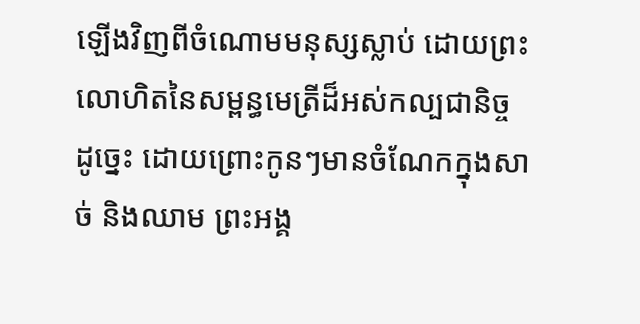ឡើងវិញពីចំណោមមនុស្សស្លាប់ ដោយព្រះលោហិតនៃសម្ពន្ធមេត្រីដ៏អស់កល្បជានិច្ច
ដូច្នេះ ដោយព្រោះកូនៗមានចំណែកក្នុងសាច់ និងឈាម ព្រះអង្គ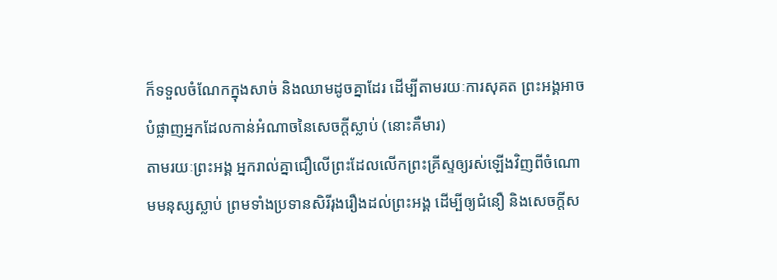ក៏ទទួលចំណែកក្នុងសាច់ និងឈាមដូចគ្នាដែរ ដើម្បីតាមរយៈការសុគត ព្រះអង្គអាចបំផ្លាញអ្នកដែលកាន់អំណាចនៃសេចក្ដីស្លាប់ (នោះគឺមារ)
តាមរយៈព្រះអង្គ អ្នករាល់គ្នាជឿលើព្រះដែលលើកព្រះគ្រីស្ទឲ្យរស់ឡើងវិញពីចំណោមមនុស្សស្លាប់ ព្រមទាំងប្រទានសិរីរុងរឿងដល់ព្រះអង្គ ដើម្បីឲ្យជំនឿ និងសេចក្ដីស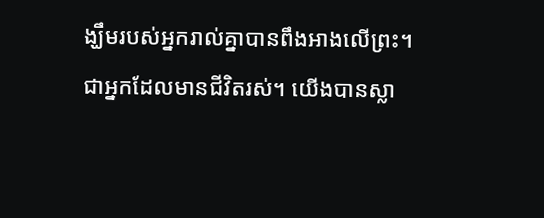ង្ឃឹមរបស់អ្នករាល់គ្នាបានពឹងអាងលើព្រះ។
ជាអ្នកដែលមានជីវិតរស់។ យើងបានស្លា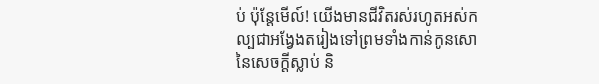ប់ ប៉ុន្តែមើល៍! យើងមានជីវិតរស់រហូតអស់កល្បជាអង្វែងតរៀងទៅព្រមទាំងកាន់កូនសោនៃសេចក្ដីស្លាប់ និ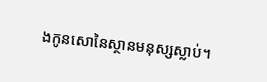ងកូនសោនៃស្ថានមនុស្សស្លាប់។